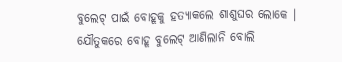ବୁଲେଟ୍ ପାଇଁ ବୋହୂକୁ ହତ୍ୟାକଲେ ଶାଶୁଘର ଲୋକେ । ଯୌତୁକରେ ବୋହୂ ବୁଲେଟ୍ ଆଣିଲାନି ବୋଲି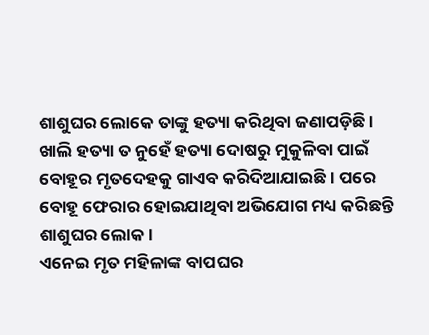ଶାଶୁଘର ଲୋକେ ତାଙ୍କୁ ହତ୍ୟା କରିଥିବା ଜଣାପଡ଼ିଛି । ଖାଲି ହତ୍ୟା ତ ନୁହେଁ ହତ୍ୟା ଦୋଷରୁ ମୁକୁଳିବା ପାଇଁ ବୋହୂର ମୃତଦେହକୁ ଗାଏବ କରିଦିଆଯାଇଛି । ପରେ ବୋହୂ ଫେରାର ହୋଇଯାଥିବା ଅଭିଯୋଗ ମଧ୍ୟ କରିଛନ୍ତି ଶାଶୁଘର ଲୋକ ।
ଏନେଇ ମୃତ ମହିଳାଙ୍କ ବାପଘର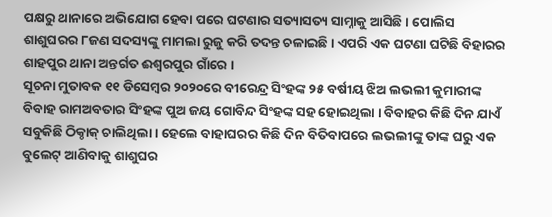ପକ୍ଷରୁ ଥାନାରେ ଅଭିଯୋଗ ହେବା ପରେ ଘଟଣାର ସତ୍ୟାସତ୍ୟ ସାମ୍ନାକୁ ଆସିଛି । ପୋଲିସ ଶାଶୁଘରର ୮ଜଣ ସଦସ୍ୟଙ୍କୁ ମାମଲା ରୁଜୁ କରି ତଦନ୍ତ ଚଳାଇଛି । ଏପରି ଏକ ଘଟଣା ଘଟିଛି ବିହାରର ଶାହପୁର ଥାନା ଅନ୍ତର୍ଗତ ଈଶ୍ୱରପୁର ଗାଁରେ ।
ସୂଚନା ମୁତାବକ ୧୧ ଡିସେମ୍ୱର ୨୦୨୦ରେ ବୀରେନ୍ଦ୍ର ସିଂହଙ୍କ ୨୫ ବର୍ଷୀୟ ଝିଅ ଲଭଲୀ କୁମାରୀଙ୍କ ବିବାହ ରାମଅବତାର ସିଂହଙ୍କ ପୁଅ ଜୟ ଗୋବିନ୍ଦ ସିଂହଙ୍କ ସହ ହୋଇଥିଲା । ବିବାହର କିଛି ଦିନ ଯାଏଁ ସବୁକିଛି ଠିକ୍ଠାକ୍ ଚାଲିଥିଲା । ହେଲେ ବାହାଘରର କିଛି ଦିନ ବିତିବାପରେ ଲଭଲୀଙ୍କୁ ତାଙ୍କ ଘରୁ ଏକ ବୁଲେଟ୍ ଆଣିବାକୁ ଶାଶୁଘର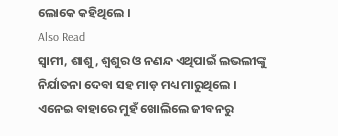ଲୋକେ କହିଥିଲେ ।
Also Read
ସ୍ୱାମୀ, ଶାଶୁ, ଶ୍ୱଶୁର ଓ ନଣନ୍ଦ ଏଥିପାଇଁ ଲଭଲୀଙ୍କୁ ନିର୍ଯାତନା ଦେବା ସହ ମାଡ଼ ମଧ୍ୟ ମାରୁଥିଲେ । ଏନେଇ ବାହାରେ ମୁହଁ ଖୋଲିଲେ ଜୀବନରୁ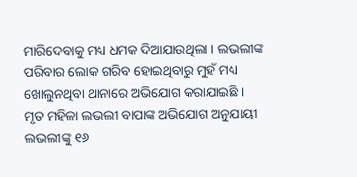ମାରିଦେବାକୁ ମଧ୍ୟ ଧମକ ଦିଆଯାଉଥିଲା । ଲଭଲୀଙ୍କ ପରିବାର ଲୋକ ଗରିବ ହୋଇଥିବାରୁ ମୁହଁ ମଧ୍ୟ ଖୋଲୁନଥିବା ଥାନାରେ ଅଭିଯୋଗ କରାଯାଇଛି ।
ମୃତ ମହିଳା ଲଭଲୀ ବାପାଙ୍କ ଅଭିଯୋଗ ଅନୁଯାୟୀ ଲଭଲୀଙ୍କୁ ୧୬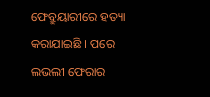ଫେବ୍ରୁୟାରୀରେ ହତ୍ୟା କରାଯାଇଛି । ପରେ ଲଭଲୀ ଫେରାର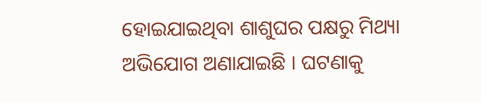ହୋଇଯାଇଥିବା ଶାଶୁଘର ପକ୍ଷରୁ ମିଥ୍ୟା ଅଭିଯୋଗ ଅଣାଯାଇଛି । ଘଟଣାକୁ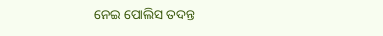ନେଇ ପୋଲିସ ତଦନ୍ତ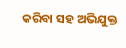କରିବା ସହ ଅଭିଯୁକ୍ତ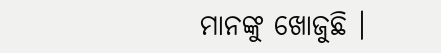ମାନଙ୍କୁ ଖୋଜୁଛି ।